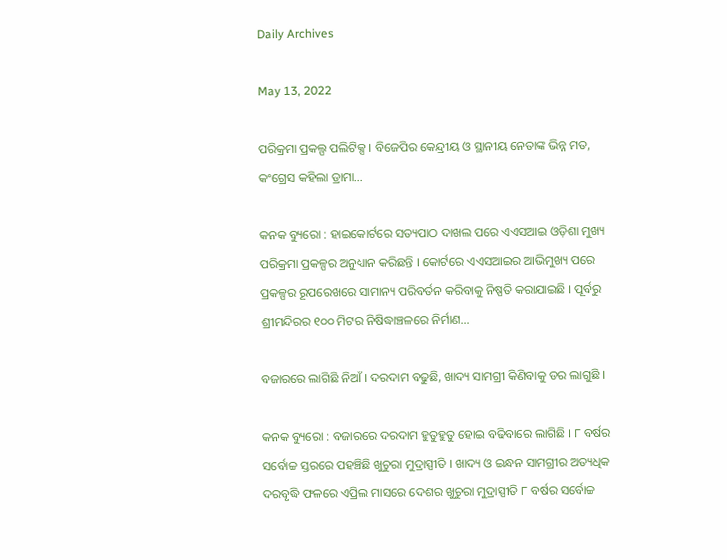Daily Archives

May 13, 2022

ପରିକ୍ରମା ପ୍ରକଲ୍ପ ପଲିଟିକ୍ସ । ବିଜେପିର କେନ୍ଦ୍ରୀୟ ଓ ସ୍ଥାନୀୟ ନେତାଙ୍କ ଭିନ୍ନ ମତ, କଂଗ୍ରେସ କହିଲା ଡ୍ରାମା…

କନକ ବ୍ୟୁରୋ : ହାଇକୋର୍ଟରେ ସତ୍ୟପାଠ ଦାଖଲ ପରେ ଏଏସଆଇ ଓଡ଼ିଶା ମୁଖ୍ୟ ପରିକ୍ରମା ପ୍ରକଳ୍ପର ଅନୁଧ୍ୟାନ କରିଛନ୍ତି । କୋର୍ଟରେ ଏଏସଆଇର ଆଭିମୁଖ୍ୟ ପରେ ପ୍ରକଳ୍ପର ରୂପରେଖରେ ସାମାନ୍ୟ ପରିବର୍ତନ କରିବାକୁ ନିଷ୍ପତି କରାଯାଇଛି । ପୂର୍ବରୁ ଶ୍ରୀମନ୍ଦିରର ୧୦୦ ମିଟର ନିଷିଦ୍ଧାଞ୍ଚଳରେ ନିର୍ମାଣ…

ବଜାରରେ ଲାଗିଛି ନିଆଁ । ଦରଦାମ ବଢୁଛି, ଖାଦ୍ୟ ସାମଗ୍ରୀ କିଣିବାକୁ ଡର ଲାଗୁଛି ।

କନକ ବ୍ୟୁରୋ : ବଜାରରେ ଦରଦାମ ହୁତୁହୁତୁ ହୋଇ ବଢିବାରେ ଲାଗିଛି । ୮ ବର୍ଷର ସର୍ବୋଚ୍ଚ ସ୍ତରରେ ପହଞ୍ଚିଛି ଖୁଚୁରା ମୁଦ୍ରାସ୍ପୀତି । ଖାଦ୍ୟ ଓ ଇନ୍ଧନ ସାମଗ୍ରୀର ଅତ୍ୟଧିକ ଦରବୃଦ୍ଧି ଫଳରେ ଏପ୍ରିଲ ମାସରେ ଦେଶର ଖୁଚୁରା ମୁଦ୍ରାସ୍ପୀତି ୮ ବର୍ଷର ସର୍ବୋଚ୍ଚ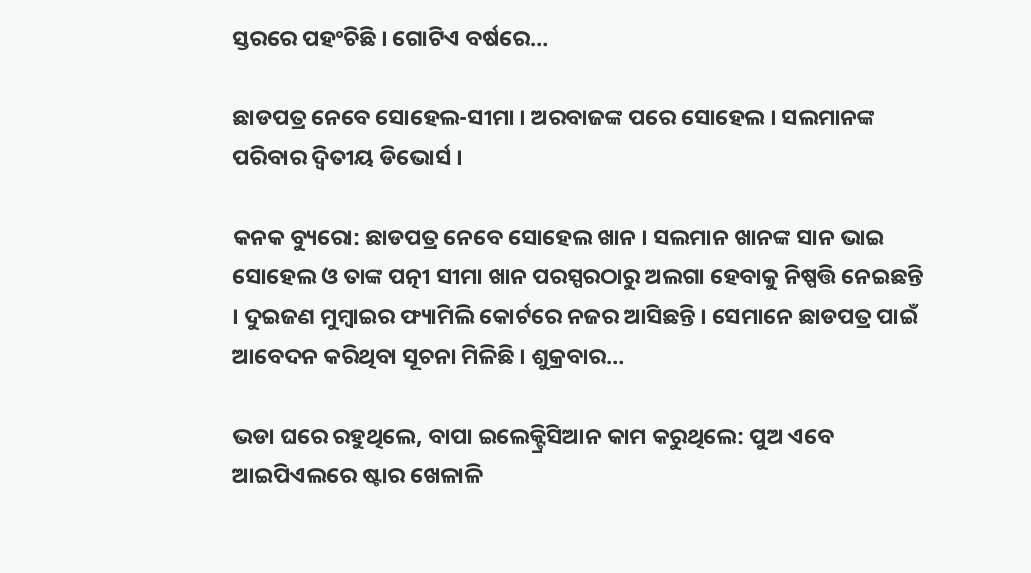ସ୍ତରରେ ପହଂଚିଛି । ଗୋଟିଏ ବର୍ଷରେ…

ଛାଡପତ୍ର ନେବେ ସୋହେଲ-ସୀମା । ଅରବାଜଙ୍କ ପରେ ସୋହେଲ । ସଲମାନଙ୍କ ପରିବାର ଦ୍ୱିତୀୟ ଡିଭୋର୍ସ ।

କନକ ବ୍ୟୁରୋ: ଛାଡପତ୍ର ନେବେ ସୋହେଲ ଖାନ । ସଲମାନ ଖାନଙ୍କ ସାନ ଭାଇ ସୋହେଲ ଓ ତାଙ୍କ ପତ୍ନୀ ସୀମା ଖାନ ପରସ୍ପରଠାରୁ ଅଲଗା ହେବାକୁ ନିଷ୍ପତ୍ତି ନେଇଛନ୍ତି । ଦୁଇଜଣ ମୁମ୍ବାଇର ଫ୍ୟାମିଲି କୋର୍ଟରେ ନଜର ଆସିଛନ୍ତି । ସେମାନେ ଛାଡପତ୍ର ପାଇଁ ଆବେଦନ କରିଥିବା ସୂଚନା ମିଳିଛି । ଶୁକ୍ରବାର…

ଭଡା ଘରେ ରହୁଥିଲେ, ବାପା ଇଲେକ୍ଟ୍ରିସିଆନ କାମ କରୁଥିଲେ: ପୁଅ ଏବେ ଆଇପିଏଲରେ ଷ୍ଟାର ଖେଳାଳି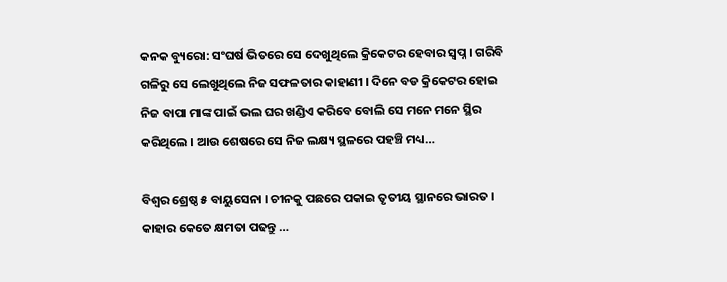କନକ ବ୍ୟୁରୋ: ସଂଘର୍ଷ ଭିତରେ ସେ ଦେଖୁଥିଲେ କ୍ରିକେଟର ହେବାର ସ୍ୱପ୍ନ । ଗରିବି ଗଳିରୁ ସେ ଲେଖୁଥିଲେ ନିଜ ସଫଳତାର କାହାଣୀ । ଦିନେ ବଡ କ୍ରିକେଟର ହୋଇ ନିଜ ବାପା ମାଙ୍କ ପାଇଁ ଭଲ ଘର ଖଣ୍ଡିଏ କରିବେ ବୋଲି ସେ ମନେ ମନେ ସ୍ଥିର କରିଥିଲେ । ଆଉ ଶେଷରେ ସେ ନିଜ ଲକ୍ଷ୍ୟ ସ୍ଥଳରେ ପହଞ୍ଚି ମଧ୍ୟ…

ବିଶ୍ୱର ଶ୍ରେଷ୍ଠ ୫ ବାୟୁସେନା । ଚୀନକୁ ପଛରେ ପକାଇ ତୃତୀୟ ସ୍ଥାନରେ ଭାରତ । କାହାର କେତେ କ୍ଷମତା ପଢନ୍ତୁ …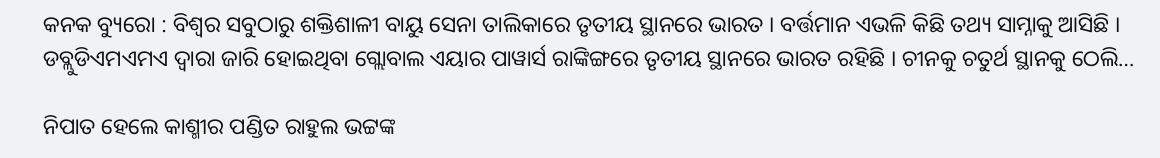କନକ ବ୍ୟୁରୋ : ବିଶ୍ୱର ସବୁଠାରୁ ଶକ୍ତିଶାଳୀ ବାୟୁ ସେନା ତାଲିକାରେ ତୃତୀୟ ସ୍ଥାନରେ ଭାରତ । ବର୍ତ୍ତମାନ ଏଭଳି କିଛି ତଥ୍ୟ ସାମ୍ନାକୁ ଆସିଛି । ଡବ୍ଲୁଡିଏମଏମଏ ଦ୍ୱାରା ଜାରି ହୋଇଥିବା ଗ୍ଲୋବାଲ ଏୟାର ପାୱାର୍ସ ରାଙ୍କିଙ୍ଗରେ ତୃତୀୟ ସ୍ଥାନରେ ଭାରତ ରହିଛି । ଚୀନକୁ ଚତୁର୍ଥ ସ୍ଥାନକୁ ଠେଲି…

ନିପାତ ହେଲେ କାଶ୍ମୀର ପଣ୍ଡିତ ରାହୁଲ ଭଟ୍ଟଙ୍କ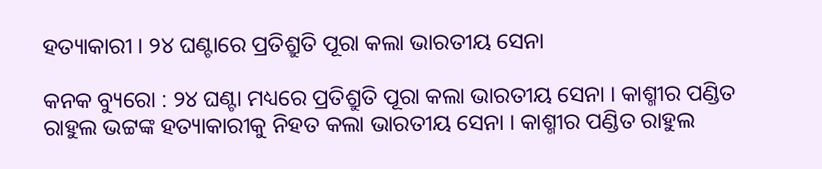ହତ୍ୟାକାରୀ । ୨୪ ଘଣ୍ଟାରେ ପ୍ରତିଶ୍ରୁତି ପୂରା କଲା ଭାରତୀୟ ସେନା

କନକ ବ୍ୟୁରୋ : ୨୪ ଘଣ୍ଟା ମଧ୍ୟରେ ପ୍ରତିଶ୍ରୁତି ପୂରା କଲା ଭାରତୀୟ ସେନା । କାଶ୍ମୀର ପଣ୍ଡିତ ରାହୁଲ ଭଟ୍ଟଙ୍କ ହତ୍ୟାକାରୀକୁ ନିହତ କଲା ଭାରତୀୟ ସେନା । କାଶ୍ମୀର ପଣ୍ଡିତ ରାହୁଲ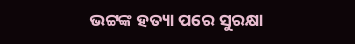ଭଟ୍ଟଙ୍କ ହତ୍ୟା ପରେ ସୁରକ୍ଷା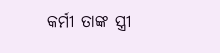କର୍ମୀ ତାଙ୍କ ସ୍ତ୍ରୀ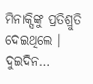ମିନାକ୍ସିଙ୍କୁ ପ୍ରତିଶ୍ରୁତି ଦେଇଥିଲେ । ଦୁଇଦିନ…